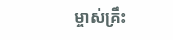ម្ចាស់គ្រឹះ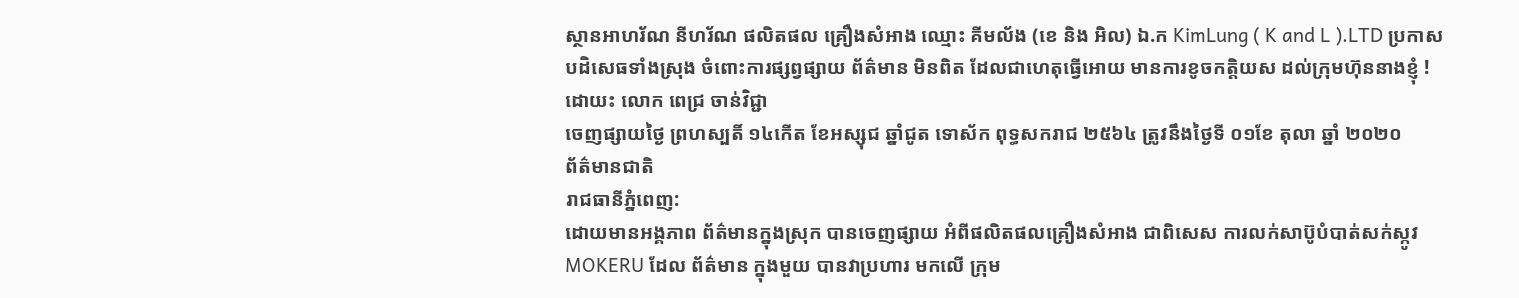ស្ថានអាហរ័ណ នីហរ័ណ ផលិតផល គ្រឿងសំអាង ឈ្មោះ គីមល័ង (ខេ និង អិល) ឯ.ក KimLung ( K and L ).LTD ប្រកាសបដិសេធទាំងស្រុង ចំពោះការផ្សព្វផ្សាយ ព័ត៌មាន មិនពិត ដែលជាហេតុធ្វើអោយ មានការខូចកត្តិយស ដល់ក្រុមហ៊ុននាងខ្ញុំ !
ដោយះ លោក ពេជ្រ ចាន់វិជ្ជា
ចេញផ្សាយថ្ងៃ ព្រហស្បតិ៍ ១៤កើត ខែអស្សុជ ឆ្នាំជូត ទោស័ក ពុទ្ធសករាជ ២៥៦៤ ត្រូវនឹងថ្ងៃទី ០១ខែ តុលា ឆ្នាំ ២០២០
ព័ត៌មានជាតិ
រាជធានីភ្នំពេញ:
ដោយមានអង្គភាព ព័ត៌មានក្នុងស្រុក បានចេញផ្សាយ អំពីផលិតផលគ្រឿងសំអាង ជាពិសេស ការលក់សាប៊ូបំបាត់សក់ស្កូវ MOKERU ដែល ព័ត៌មាន ក្នុងមួយ បានវាប្រហារ មកលើ ក្រុម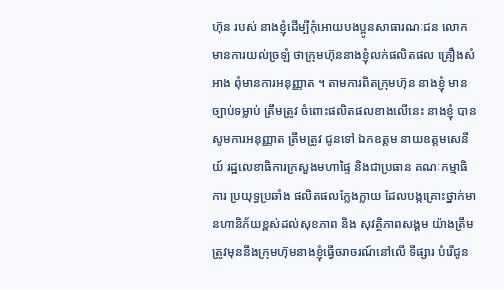ហ៊ុន របស់ នាងខ្ញុំដើម្បីកុំអោយបងប្អូនសាធារណៈជន លោកមានការយល់ច្រឡំ ថាក្រុមហ៊ុននាងខ្ញុំលក់ផលិតផល គ្រឿងសំអាង ពុំមានការអនុញ្ញាត ។ តាមការពិតក្រុមហ៊ុន នាងខ្ញុំ មានច្បាប់ទម្លាប់ ត្រឹមត្រូវ ចំពោះផលិតផលខាងលើនេះ នាងខ្ញុំ បានសូមការអនុញ្ញាត ត្រឹមត្រូវ ជូនទៅ ឯកឧត្តម នាយឧត្តមសេនីយ៍ រដ្ឋលេខាធិការក្រសួងមហាផ្ទៃ និងជាប្រធាន គណៈកម្មាធិការ ប្រយុទ្ធប្រឆាំង ផលិតផលក្លែងក្លាយ ដែលបង្កគ្រោះថ្នាក់មានហានិភ័យខ្ពស់ដល់សុខភាព និង សុវត្ថិភាពសង្គម យ៉ាងត្រឹមត្រូវមុននឹងក្រុមហ៊ុមនាងខ្ញុំធ្វើចរាចរណ៍នៅលើ ទីផ្សារ បំរើជូន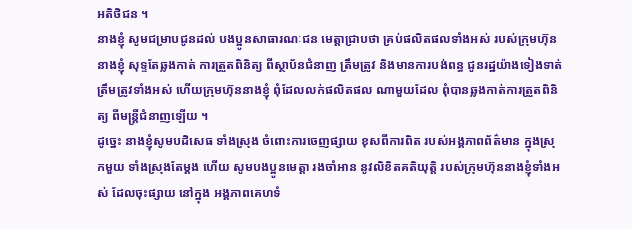អតិថិជន ។
នាងខ្ញុំ សូមជម្រាបជូនដល់ បងប្អូនសាធារណៈជន មេត្តាជ្រាបថា គ្រប់ផលិតផលទាំងអស់ របស់ក្រុមហ៊ុននាងខ្ញុំ សុទ្ទតែឆ្លងកាត់ ការត្រួតពិនិត្យ ពីស្ថាប័នជំនាញ ត្រឹមត្រូវ និងមានការបង់ពន្ធ ជូនរដ្ឋយ៉ាងទៀងទាត់ ត្រឹមត្រូវទាំងអស់ ហើយក្រុមហ៊ុននាងខ្ញុំ ពុំដែលលក់ផលិតផល ណាមួយដែល ពុំបានឆ្លងកាត់ការត្រួតពិនិត្យ ពីមន្ត្រីជំនាញឡើយ ។
ដូច្នេះ នាងខ្ញុំសូមបដិសេធ ទាំងស្រុង ចំពោះការចេញផ្សាយ ខុសពីការពិត របស់អង្គភាពព័ត៌មាន ក្នុងស្រុកមួយ ទាំងស្រុងតែម្ដង ហើយ សូមបងប្អូនមេត្តា រងចាំអាន នូវលិខិតគតិយុត្តិ របស់ក្រុមហ៊ុននាងខ្ញុំទាំងអស់ ដែលចុះផ្សាយ នៅក្នុង អង្គភាពគេហទំ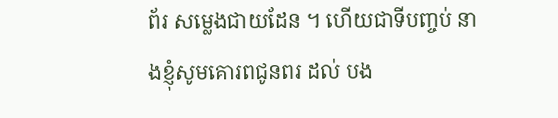ព័រ សម្លេងជាយដែន ។ ហើយជាទីបញ្ចប់ នាងខ្ញុំសូមគោរពជូនពរ ដល់ បង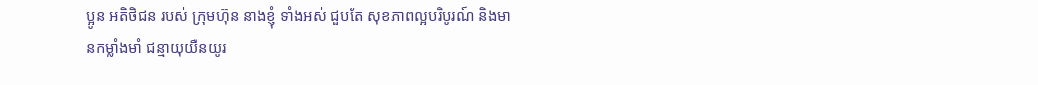ប្អូន អតិថិជន របស់ ក្រុមហ៊ុន នាងខ្ញុំ ទាំងអស់ ជួបតែ សុខភាពល្អបរិបូរណ៍ និងមានកម្លាំងមាំ ជន្មាយុយឺនយូរ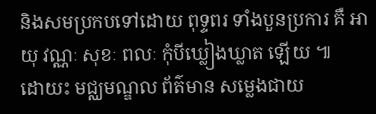និងសមប្រកបទៅដោយ ពុទ្ទពរ ទាំងបួនប្រការ គឺ អាយុ វណ្ណៈ សុខៈ ពលៈ កុំបីឃ្លៀងឃ្លាត ឡើយ ៕
ដោយះ មជ្ឈមណ្ឌល ព័ត៌មាន សម្លេងជាយ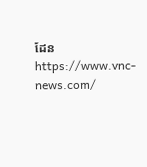ដែន
https://www.vnc-news.com/